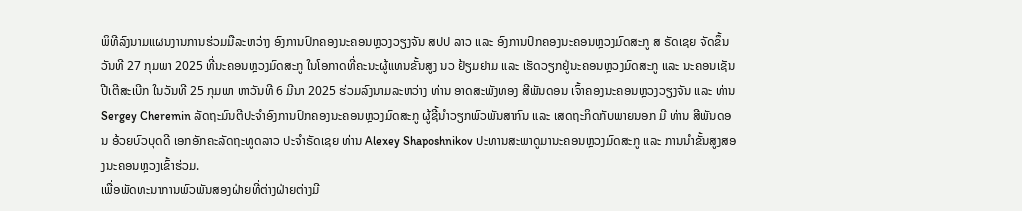ພິທີລົງນາມແຜນງານການຮ່ວມມືລະຫວ່າງ ອົງການປົກຄອງນະຄອນຫຼວງວຽງຈັນ ສປປ ລາວ ແລະ ອົງການປົກຄອງນະຄອນຫຼວງມົດສະກູ ສ ຣັດເຊຍ ຈັດຂຶ້ນວັນທີ 27 ກຸມພາ 2025 ທີ່ນະຄອນຫຼວງມົດສະກູ ໃນໂອກາດທີ່ຄະນະຜູ້ແທນຂັ້ນສູງ ນວ ຢ້ຽມຢາມ ແລະ ເຮັດວຽກຢູ່ນະຄອນຫຼວງມົດສະກູ ແລະ ນະຄອນເຊັນປີເຕີສະເບີກ ໃນວັນທີ 25 ກຸມພາ ຫາວັນທີ 6 ມີນາ 2025 ຮ່ວມລົງນາມລະຫວ່າງ ທ່ານ ອາດສະພັງທອງ ສີພັນດອນ ເຈົ້າຄອງນະຄອນຫຼວງວຽງຈັນ ແລະ ທ່ານ Sergey Cheremin ລັດຖະມົນຕີປະຈຳອົງການປົກຄອງນະຄອນຫຼວງມົດສະກູ ຜູ້ຊີ້ນຳວຽກພົວພັນສາກົນ ແລະ ເສດຖະກິດກັບພາຍນອກ ມີ ທ່ານ ສີພັນດອນ ອ້ວຍບົວບຸດດີ ເອກອັກຄະລັດຖະທູດລາວ ປະຈຳຣັດເຊຍ ທ່ານ Alexey Shaposhnikov ປະທານສະພາດູມານະຄອນຫຼວງມົດສະກູ ແລະ ການນໍາຂັ້ນສູງສອງນະຄອນຫຼວງເຂົ້າຮ່ວມ.
ເພື່ອພັດທະນາການພົວພັນສອງຝ່າຍທີ່ຕ່າງຝ່າຍຕ່າງມີ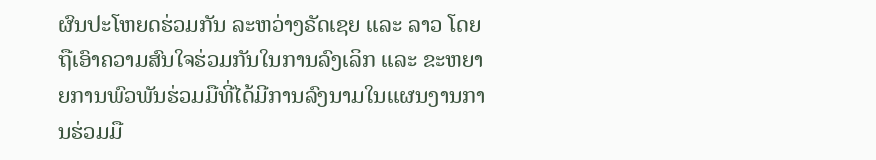ຜົນປະໂຫຍດຮ່ວມກັນ ລະຫວ່າງຣັດເຊຍ ແລະ ລາວ ໂດຍຖືເອົາຄວາມສົນໃຈຮ່ວມກັນໃນການລົງເລິກ ແລະ ຂະຫຍາຍການພົວພັນຮ່ວມມືທີ່ໄດ້ມີການລົງນາມໃນແຜນງານການຮ່ວມມື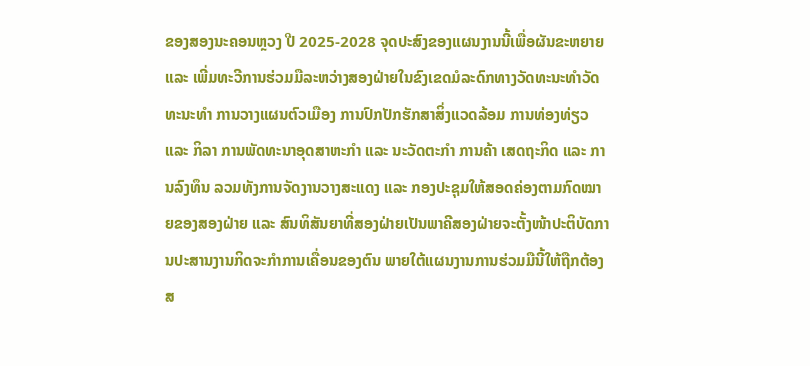ຂອງສອງນະຄອນຫຼວງ ປີ 2025-2028 ຈຸດປະສົງຂອງແຜນງານນີ້ເພື່ອຜັນຂະຫຍາຍ ແລະ ເພີ່ມທະວີການຮ່ວມມືລະຫວ່າງສອງຝ່າຍໃນຂົງເຂດມໍລະດົກທາງວັດທະນະທຳວັດທະນະທຳ ການວາງແຜນຕົວເມືອງ ການປົກປັກຮັກສາສິ່ງແວດລ້ອມ ການທ່ອງທ່ຽວ ແລະ ກິລາ ການພັດທະນາອຸດສາຫະກຳ ແລະ ນະວັດຕະກຳ ການຄ້າ ເສດຖະກິດ ແລະ ການລົງທຶນ ລວມທັງການຈັດງານວາງສະແດງ ແລະ ກອງປະຊຸມໃຫ້ສອດຄ່ອງຕາມກົດໝາຍຂອງສອງຝ່າຍ ແລະ ສົນທິສັນຍາທີ່ສອງຝ່າຍເປັນພາຄີສອງຝ່າຍຈະຕັ້ງໜ້າປະຕິບັດການປະສານງານກິດຈະກຳການເຄື່ອນຂອງຕົນ ພາຍໃຕ້ແຜນງານການຮ່ວມມືນີ້ໃຫ້ຖືກຕ້ອງສ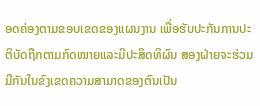ອດຄ່ອງຕາມຂອບເຂດຂອງແຜນງານ ເພື່ອຮັບປະກັນການປະຕິບັດຖືກຕາມກົດໝາຍແລະມີປະສິດທິຜົນ ສອງຝ່າຍຈະຮ່ວມມືກັນໃນຂົງເຂດຄວາມສາມາດຂອງຕົນເປັນ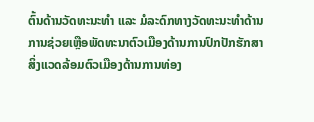ຕົ້ນດ້ານວັດທະນະທໍາ ແລະ ມໍລະດົກທາງວັດທະນະທໍາດ້ານການຊ່ວຍເຫຼືອພັດທະນາຕົວເມືອງດ້ານການປົກປັກຮັກສາສິ່ງແວດລ້ອມຕົວເມືອງດ້ານການທ່ອງ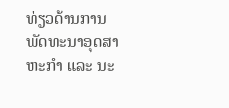ທ່ຽວດ້ານການພັດທະນາອຸດສາຫະກໍາ ແລະ ນະ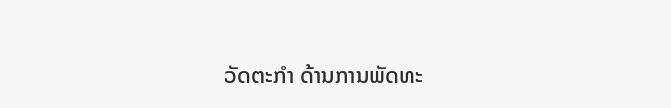ວັດຕະກໍາ ດ້ານການພັດທະ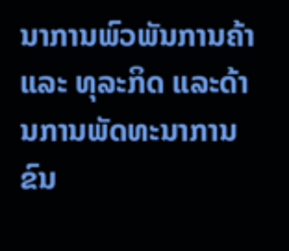ນາການພົວພັນການຄ້າ ແລະ ທຸລະກິດ ແລະດ້ານການພັດທະນາການຂົນ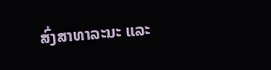ສົ່ງສາທາລະນະ ແລະ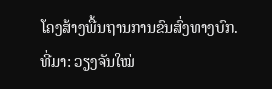ໂຄງສ້າງພື້ນຖານການຂົນສົ່ງທາງບົກ.
ທີ່ມາ: ວຽງຈັນໃໝ່